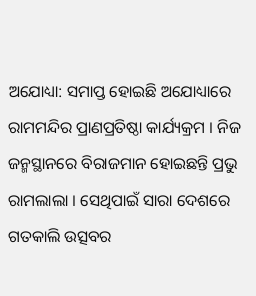ଅଯୋଧ୍ୟା: ସମାପ୍ତ ହୋଇଛି ଅଯୋଧ୍ୟାରେ ରାମମନ୍ଦିର ପ୍ରାଣପ୍ରତିଷ୍ଠା କାର୍ଯ୍ୟକ୍ରମ । ନିଜ ଜନ୍ମସ୍ଥାନରେ ବିରାଜମାନ ହୋଇଛନ୍ତି ପ୍ରଭୁ ରାମଲାଲା । ସେଥିପାଇଁ ସାରା ଦେଶରେ ଗତକାଲି ଉତ୍ସବର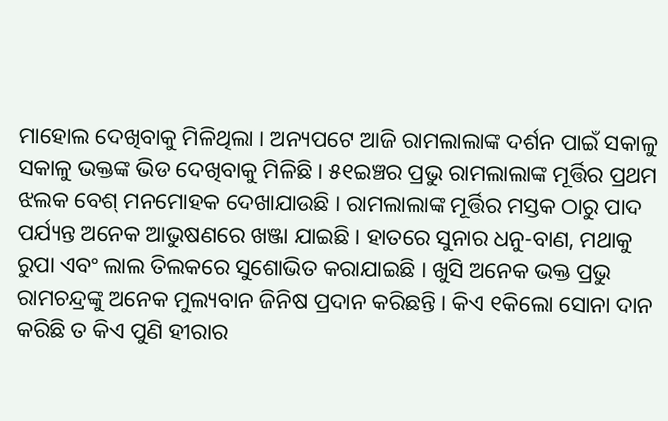ମାହୋଲ ଦେଖିବାକୁ ମିଳିଥିଲା । ଅନ୍ୟପଟେ ଆଜି ରାମଲାଲାଙ୍କ ଦର୍ଶନ ପାଇଁ ସକାଳୁ ସକାଳୁ ଭକ୍ତଙ୍କ ଭିଡ ଦେଖିବାକୁ ମିଳିଛି । ୫୧ଇଞ୍ଚର ପ୍ରଭୁ ରାମଲାଲାଙ୍କ ମୂର୍ତ୍ତିର ପ୍ରଥମ ଝଲକ ବେଶ୍ ମନମୋହକ ଦେଖାଯାଉଛି । ରାମଲାଲାଙ୍କ ମୂର୍ତ୍ତିର ମସ୍ତକ ଠାରୁ ପାଦ ପର୍ଯ୍ୟନ୍ତ ଅନେକ ଆଭୁଷଣରେ ଖଞ୍ଜା ଯାଇଛି । ହାତରେ ସୁନାର ଧନୁ-ବାଣ, ମଥାକୁ ରୁପା ଏବଂ ଲାଲ ତିଲକରେ ସୁଶୋଭିତ କରାଯାଇଛି । ଖୁସି ଅନେକ ଭକ୍ତ ପ୍ରଭୁ ରାମଚନ୍ଦ୍ରଙ୍କୁ ଅନେକ ମୁଲ୍ୟବାନ ଜିନିଷ ପ୍ରଦାନ କରିଛନ୍ତି । କିଏ ୧କିଲୋ ସୋନା ଦାନ କରିଛି ତ କିଏ ପୁଣି ହୀରାର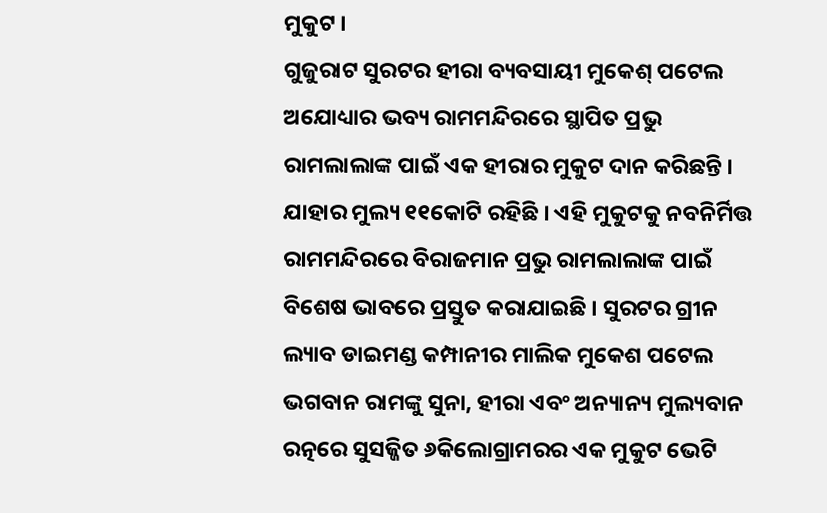ମୁକୁଟ ।
ଗୁଜୁରାଟ ସୁରଟର ହୀରା ବ୍ୟବସାୟୀ ମୁକେଶ୍ ପଟେଲ ଅଯୋଧ୍ୟାର ଭବ୍ୟ ରାମମନ୍ଦିରରେ ସ୍ଥାପିତ ପ୍ରଭୁ ରାମଲାଲାଙ୍କ ପାଇଁ ଏକ ହୀରାର ମୁକୁଟ ଦାନ କରିଛନ୍ତି । ଯାହାର ମୁଲ୍ୟ ୧୧କୋଟି ରହିଛି । ଏହି ମୁକୁଟକୁ ନବନିର୍ମିତ୍ତ ରାମମନ୍ଦିରରେ ବିରାଜମାନ ପ୍ରଭୁ ରାମଲାଲାଙ୍କ ପାଇଁ ବିଶେଷ ଭାବରେ ପ୍ରସ୍ତୁତ କରାଯାଇଛି । ସୁରଟର ଗ୍ରୀନ ଲ୍ୟାବ ଡାଇମଣ୍ଡ କମ୍ପାନୀର ମାଲିକ ମୁକେଶ ପଟେଲ ଭଗବାନ ରାମଙ୍କୁ ସୁନା, ହୀରା ଏବଂ ଅନ୍ୟାନ୍ୟ ମୁଲ୍ୟବାନ ରତ୍ନରେ ସୁସଜ୍ଜିତ ୬କିଲୋଗ୍ରାମରର ଏକ ମୁକୁଟ ଭେଟି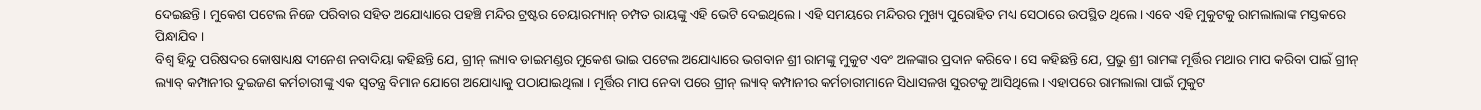ଦେଇଛନ୍ତି । ମୁକେଶ ପଟେଲ ନିଜେ ପରିବାର ସହିତ ଅଯୋଧ୍ୟାରେ ପହଞ୍ଚି ମନ୍ଦିର ଟ୍ରଷ୍ଟର ଚେୟାରମ୍ୟାନ୍ ଚମ୍ପତ ରାୟଙ୍କୁ ଏହି ଭେଟି ଦେଇଥିଲେ । ଏହି ସମୟରେ ମନ୍ଦିରର ମୁଖ୍ୟ ପୁରୋହିତ ମଧ୍ୟ ସେଠାରେ ଉପସ୍ଥିତ ଥିଲେ । ଏବେ ଏହି ମୁକୁଟକୁ ରାମଲାଲାଙ୍କ ମସ୍ତକରେ ପିନ୍ଧାଯିବ ।
ବିଶ୍ୱ ହିନ୍ଦୁ ପରିଷଦର କୋଷାଧ୍ୟକ୍ଷ ଦୀନେଶ ନବାଦିୟା କହିଛନ୍ତି ଯେ, ଗ୍ରୀନ୍ ଲ୍ୟାବ ଡାଇମଣ୍ଡର ମୁକେଶ ଭାଇ ପଟେଲ ଅଯୋଧ୍ୟାରେ ଭଗବାନ ଶ୍ରୀ ରାମଙ୍କୁ ମୁକୁଟ ଏବଂ ଅଳଙ୍କାର ପ୍ରଦାନ କରିବେ। ସେ କହିଛନ୍ତି ଯେ, ପ୍ରଭୁ ଶ୍ରୀ ରାମଙ୍କ ମୂର୍ତ୍ତିର ମଥାର ମାପ କରିବା ପାଇଁ ଗ୍ରୀନ୍ ଲ୍ୟାବ୍ କମ୍ପାନୀର ଦୁଇଜଣ କର୍ମଚାରୀଙ୍କୁ ଏକ ସ୍ୱତନ୍ତ୍ର ବିମାନ ଯୋଗେ ଅଯୋଧ୍ୟାକୁ ପଠାଯାଇଥିଲା । ମୂର୍ତ୍ତିର ମାପ ନେବା ପରେ ଗ୍ରୀନ୍ ଲ୍ୟାବ୍ କମ୍ପାନୀର କର୍ମଚାରୀମାନେ ସିଧାସଳଖ ସୁରଟକୁ ଆସିଥିଲେ । ଏହାପରେ ରାମଲାଲା ପାଇଁ ମୁକୁଟ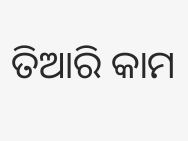ତିଆରି କାମ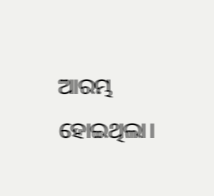ଆରମ୍ଭ ହୋଇଥିଲା।